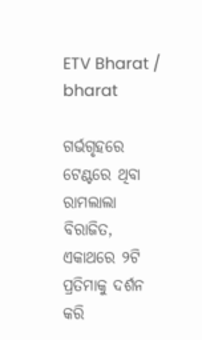ETV Bharat / bharat

ଗର୍ଭଗୃହରେ ଟେଣ୍ଟରେ ଥିବା ରାମଲାଲା ବିରାଜିତ, ଏକାଥରେ ୨ଟି ପ୍ରତିମାକୁ ଦର୍ଶନ କରି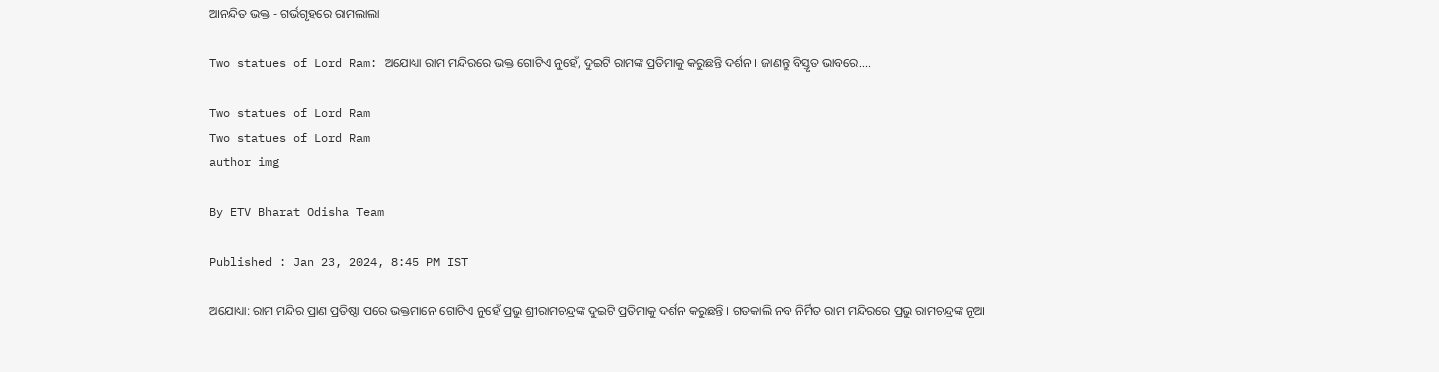ଆନନ୍ଦିତ ଭକ୍ତ - ଗର୍ଭଗୃହରେ ରାମଲାଲା

Two statues of Lord Ram: ଅଯୋଧ୍ୟା ରାମ ମନ୍ଦିରରେ ଭକ୍ତ ଗୋଟିଏ ନୁହେଁ, ଦୁଇଟି ରାମଙ୍କ ପ୍ରତିମାକୁ କରୁଛନ୍ତି ଦର୍ଶନ । ଜାଣନ୍ତୁ ବିସ୍ତୃତ ଭାବରେ....

Two statues of Lord Ram
Two statues of Lord Ram
author img

By ETV Bharat Odisha Team

Published : Jan 23, 2024, 8:45 PM IST

ଅଯୋଧ୍ୟା: ରାମ ମନ୍ଦିର ପ୍ରାଣ ପ୍ରତିଷ୍ଠା ପରେ ଭକ୍ତମାନେ ଗୋଟିଏ ନୁହେଁ ପ୍ରଭୁ ଶ୍ରୀରାମଚନ୍ଦ୍ରଙ୍କ ଦୁଇଟି ପ୍ରତିମାକୁ ଦର୍ଶନ କରୁଛନ୍ତି । ଗତକାଲି ନବ ନିର୍ମିତ ରାମ ମନ୍ଦିରରେ ପ୍ରଭୁ ରାମଚନ୍ଦ୍ରଙ୍କ ନୂଆ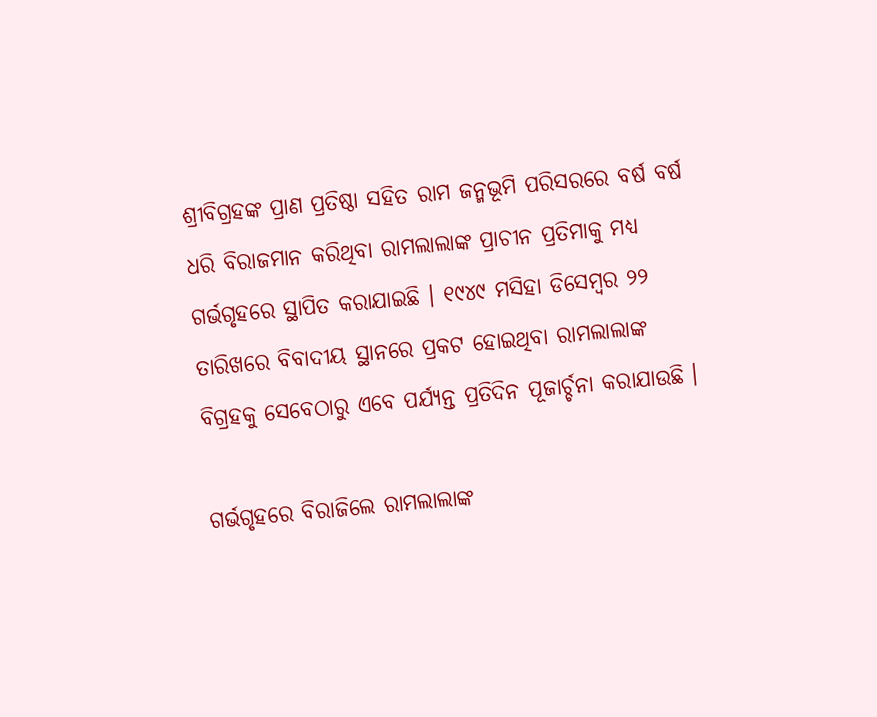ଶ୍ରୀବିଗ୍ରହଙ୍କ ପ୍ରାଣ ପ୍ରତିଷ୍ଠା ସହିତ ରାମ ଜନ୍ମଭୂମି ପରିସରରେ ବର୍ଷ ବର୍ଷ ଧରି ବିରାଜମାନ କରିଥିବା ରାମଲାଲାଙ୍କ ପ୍ରାଚୀନ ପ୍ରତିମାକୁ ମଧ୍ୟ ଗର୍ଭଗୃହରେ ସ୍ଥାପିତ କରାଯାଇଛି । ୧୯୪୯ ମସିହା ଡିସେମ୍ବର ୨୨ ତାରିଖରେ ବିବାଦୀୟ ସ୍ଥାନରେ ପ୍ରକଟ ହୋଇଥିବା ରାମଲାଲାଙ୍କ ବିଗ୍ରହକୁ ସେବେଠାରୁ ଏବେ ପର୍ଯ୍ୟନ୍ତ ପ୍ରତିଦିନ ପୂଜାର୍ଚ୍ଚନା କରାଯାଉଛି ।

ଗର୍ଭଗୃହରେ ବିରାଜିଲେ ରାମଲାଲାଙ୍କ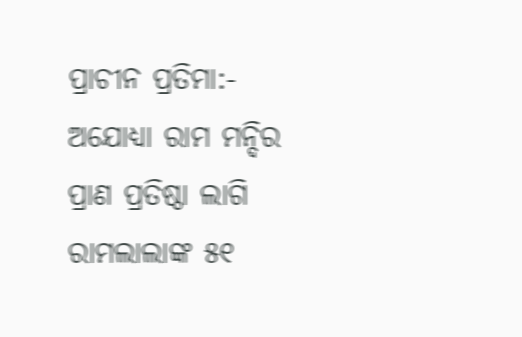ପ୍ରାଚୀନ ପ୍ରତିମା:- ଅଯୋଧ୍ୟା ରାମ ମନ୍ଦିର ପ୍ରାଣ ପ୍ରତିଷ୍ଠା ଲାଗି ରାମଲାଲାଙ୍କ ୫୧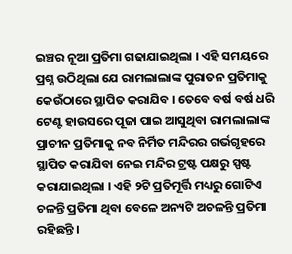ଇଞ୍ଚର ନୂଆ ପ୍ରତିମା ଗଢାଯାଇଥିଲା । ଏହି ସମୟରେ ପ୍ରଶ୍ନ ଉଠିଥିଲା ଯେ ରାମଲାଲାଙ୍କ ପୁରାତନ ପ୍ରତିମାକୁ କେଉଁଠାରେ ସ୍ଥାପିତ କରାଯିବ । ତେବେ ବର୍ଷ ବର୍ଷ ଧରି ଟେଣ୍ଟ ହାଉସରେ ପୂଜା ପାଇ ଆସୁଥିବା ରାମଲାଲାଙ୍କ ପ୍ରାଚୀନ ପ୍ରତିମାକୁ ନବ ନିର୍ମିତ ମନ୍ଦିରର ଗର୍ଭଗୃହରେ ସ୍ଥାପିତ କରାଯିବା ନେଇ ମନ୍ଦିର ଟ୍ରଷ୍ଟ ପକ୍ଷରୁ ସ୍ପଷ୍ଟ କରାଯାଇଥିଲା । ଏହି ୨ଟି ପ୍ରତିମୂର୍ତ୍ତି ମଧ୍ୟରୁ ଗୋଟିଏ ଚଳନ୍ତି ପ୍ରତିମା ଥିବା ବେଳେ ଅନ୍ୟଟି ଅଚଳନ୍ତି ପ୍ରତିମା ରହିଛନ୍ତି ।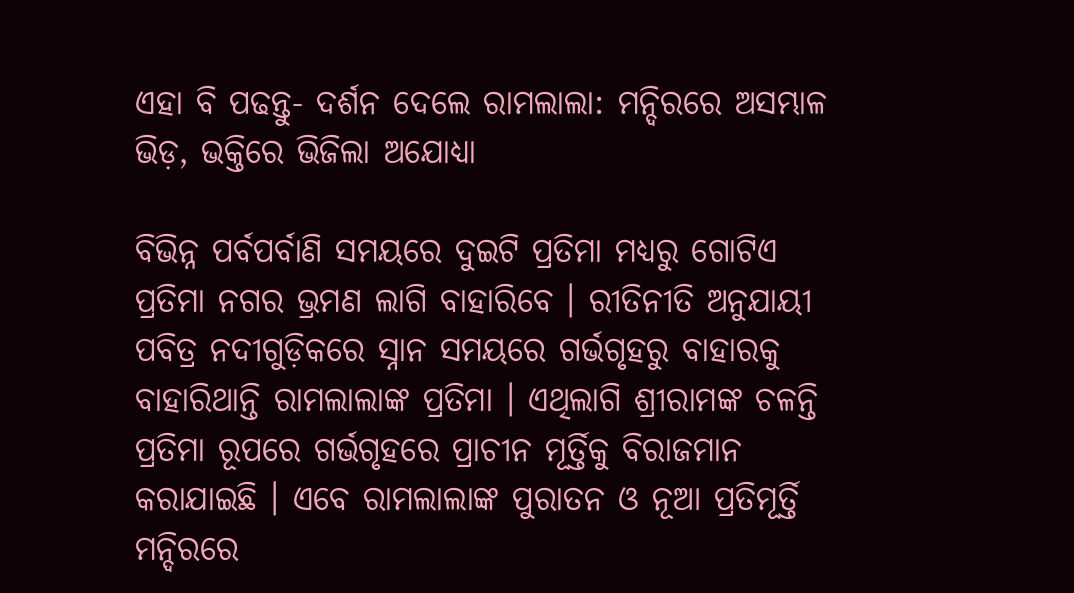ଏହା ବି ପଢନ୍ତୁ- ଦର୍ଶନ ଦେଲେ ରାମଲାଲା: ମନ୍ଦିରରେ ଅସମ୍ଭାଳ ଭିଡ଼, ଭକ୍ତିରେ ଭିଜିଲା ଅଯୋଧ୍ୟା

ବିଭିନ୍ନ ପର୍ବପର୍ବାଣି ସମୟରେ ଦୁଇଟି ପ୍ରତିମା ମଧ୍ୟରୁ ଗୋଟିଏ ପ୍ରତିମା ନଗର ଭ୍ରମଣ ଲାଗି ବାହାରିବେ । ରୀତିନୀତି ଅନୁଯାୟୀ ପବିତ୍ର ନଦୀଗୁଡ଼ିକରେ ସ୍ନାନ ସମୟରେ ଗର୍ଭଗୃହରୁ ବାହାରକୁ ବାହାରିଥାନ୍ତି ରାମଲାଲାଙ୍କ ପ୍ରତିମା । ଏଥିଲାଗି ଶ୍ରୀରାମଙ୍କ ଚଳନ୍ତି ପ୍ରତିମା ରୂପରେ ଗର୍ଭଗୃହରେ ପ୍ରାଚୀନ ମୂର୍ତ୍ତିକୁ ବିରାଜମାନ କରାଯାଇଛି । ଏବେ ରାମଲାଲାଙ୍କ ପୁରାତନ ଓ ନୂଆ ପ୍ରତିମୂର୍ତ୍ତି ମନ୍ଦିରରେ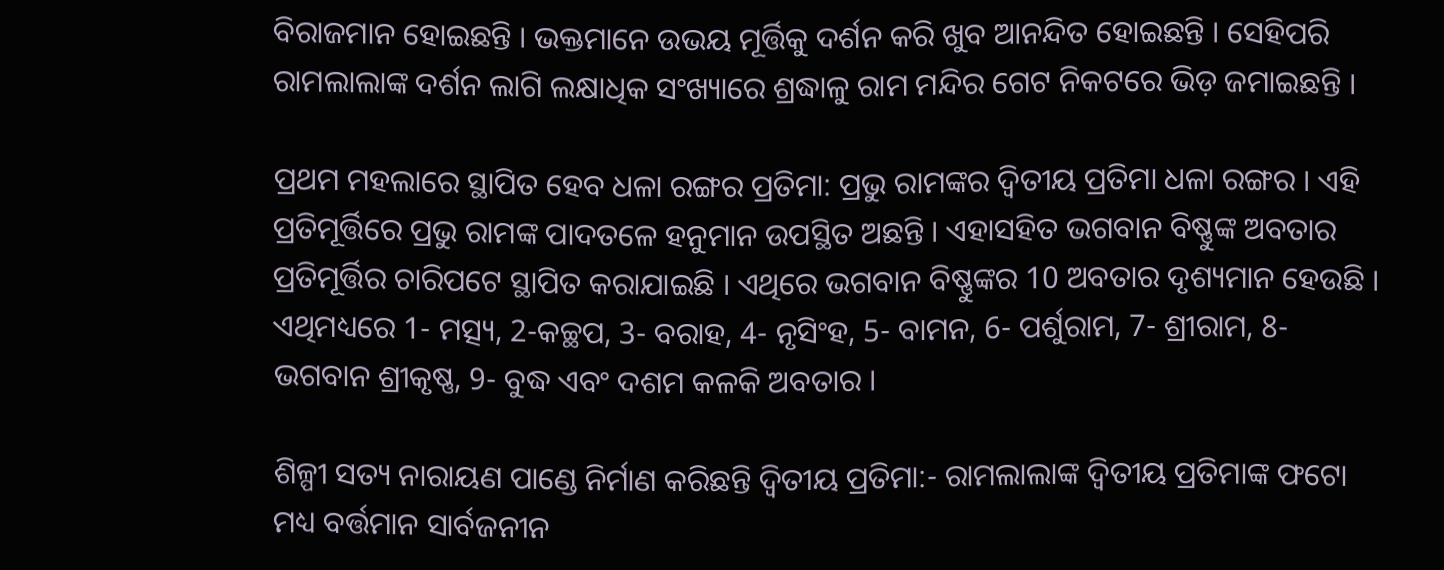ବିରାଜମାନ ହୋଇଛନ୍ତି । ଭକ୍ତମାନେ ଉଭୟ ମୂର୍ତ୍ତିକୁ ଦର୍ଶନ କରି ଖୁବ ଆନନ୍ଦିତ ହୋଇଛନ୍ତି । ସେହିପରି ରାମଲାଲାଙ୍କ ଦର୍ଶନ ଲାଗି ଲକ୍ଷାଧିକ ସଂଖ୍ୟାରେ ଶ୍ରଦ୍ଧାଳୁ ରାମ ମନ୍ଦିର ଗେଟ ନିକଟରେ ଭିଡ଼ ଜମାଇଛନ୍ତି ।

ପ୍ରଥମ ମହଲାରେ ସ୍ଥାପିତ ହେବ ଧଳା ରଙ୍ଗର ପ୍ରତିମା: ପ୍ରଭୁ ରାମଙ୍କର ଦ୍ବିତୀୟ ପ୍ରତିମା ଧଳା ରଙ୍ଗର । ଏହି ପ୍ରତିମୂର୍ତ୍ତିରେ ପ୍ରଭୁ ରାମଙ୍କ ପାଦତଳେ ହନୁମାନ ଉପସ୍ଥିତ ଅଛନ୍ତି । ଏହାସହିତ ଭଗବାନ ବିଷ୍ଣୁଙ୍କ ଅବତାର ପ୍ରତିମୂର୍ତ୍ତିର ଚାରିପଟେ ସ୍ଥାପିତ କରାଯାଇଛି । ଏଥିରେ ଭଗବାନ ବିଷ୍ଣୁଙ୍କର 10 ଅବତାର ଦୃଶ୍ୟମାନ ହେଉଛି । ଏଥିମଧ୍ୟରେ 1- ମତ୍ସ୍ୟ, 2-କଚ୍ଛପ, 3- ବରାହ, 4- ନୃସିଂହ, 5- ବାମନ, 6- ପର୍ଶୁରାମ, 7- ଶ୍ରୀରାମ, 8- ଭଗବାନ ଶ୍ରୀକୃଷ୍ଣ, 9- ବୁଦ୍ଧ ଏବଂ ଦଶମ କଳକି ଅବତାର ।

ଶିଳ୍ପୀ ସତ୍ୟ ନାରାୟଣ ପାଣ୍ଡେ ନିର୍ମାଣ କରିଛନ୍ତି ଦ୍ବିତୀୟ ପ୍ରତିମା:- ରାମଲାଲାଙ୍କ ଦ୍ବିତୀୟ ପ୍ରତିମାଙ୍କ ଫଟୋ ମଧ୍ୟ ବର୍ତ୍ତମାନ ସାର୍ବଜନୀନ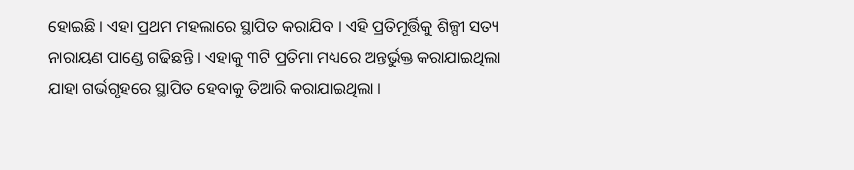ହୋଇଛି । ଏହା ପ୍ରଥମ ମହଲାରେ ସ୍ଥାପିତ କରାଯିବ । ଏହି ପ୍ରତିମୂର୍ତ୍ତିକୁ ଶିଳ୍ପୀ ସତ୍ୟ ନାରାୟଣ ପାଣ୍ଡେ ଗଢିଛନ୍ତି । ଏହାକୁ ୩ଟି ପ୍ରତିମା ମଧ୍ୟରେ ଅନ୍ତର୍ଭୁକ୍ତ କରାଯାଇଥିଲା ଯାହା ଗର୍ଭଗୃହରେ ସ୍ଥାପିତ ହେବାକୁ ତିଆରି କରାଯାଇଥିଲା ।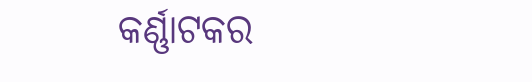କର୍ଣ୍ଣାଟକର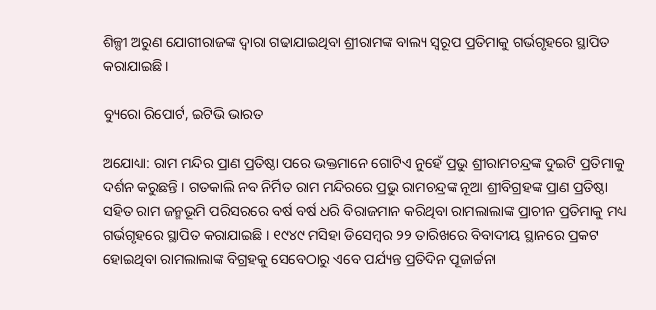ଶିଳ୍ପୀ ଅରୁଣ ଯୋଗୀରାଜଙ୍କ ଦ୍ବାରା ଗଢାଯାଇଥିବା ଶ୍ରୀରାମଙ୍କ ବାଲ୍ୟ ସ୍ବରୂପ ପ୍ରତିମାକୁ ଗର୍ଭଗୃହରେ ସ୍ଥାପିତ କରାଯାଇଛି।

ବ୍ୟୁରୋ ରିପୋର୍ଟ, ଇଟିଭି ଭାରତ

ଅଯୋଧ୍ୟା: ରାମ ମନ୍ଦିର ପ୍ରାଣ ପ୍ରତିଷ୍ଠା ପରେ ଭକ୍ତମାନେ ଗୋଟିଏ ନୁହେଁ ପ୍ରଭୁ ଶ୍ରୀରାମଚନ୍ଦ୍ରଙ୍କ ଦୁଇଟି ପ୍ରତିମାକୁ ଦର୍ଶନ କରୁଛନ୍ତି । ଗତକାଲି ନବ ନିର୍ମିତ ରାମ ମନ୍ଦିରରେ ପ୍ରଭୁ ରାମଚନ୍ଦ୍ରଙ୍କ ନୂଆ ଶ୍ରୀବିଗ୍ରହଙ୍କ ପ୍ରାଣ ପ୍ରତିଷ୍ଠା ସହିତ ରାମ ଜନ୍ମଭୂମି ପରିସରରେ ବର୍ଷ ବର୍ଷ ଧରି ବିରାଜମାନ କରିଥିବା ରାମଲାଲାଙ୍କ ପ୍ରାଚୀନ ପ୍ରତିମାକୁ ମଧ୍ୟ ଗର୍ଭଗୃହରେ ସ୍ଥାପିତ କରାଯାଇଛି । ୧୯୪୯ ମସିହା ଡିସେମ୍ବର ୨୨ ତାରିଖରେ ବିବାଦୀୟ ସ୍ଥାନରେ ପ୍ରକଟ ହୋଇଥିବା ରାମଲାଲାଙ୍କ ବିଗ୍ରହକୁ ସେବେଠାରୁ ଏବେ ପର୍ଯ୍ୟନ୍ତ ପ୍ରତିଦିନ ପୂଜାର୍ଚ୍ଚନା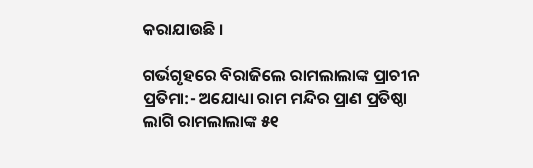କରାଯାଉଛି ।

ଗର୍ଭଗୃହରେ ବିରାଜିଲେ ରାମଲାଲାଙ୍କ ପ୍ରାଚୀନ ପ୍ରତିମା:- ଅଯୋଧ୍ୟା ରାମ ମନ୍ଦିର ପ୍ରାଣ ପ୍ରତିଷ୍ଠା ଲାଗି ରାମଲାଲାଙ୍କ ୫୧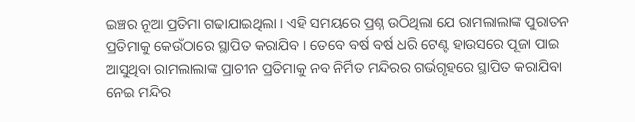ଇଞ୍ଚର ନୂଆ ପ୍ରତିମା ଗଢାଯାଇଥିଲା । ଏହି ସମୟରେ ପ୍ରଶ୍ନ ଉଠିଥିଲା ଯେ ରାମଲାଲାଙ୍କ ପୁରାତନ ପ୍ରତିମାକୁ କେଉଁଠାରେ ସ୍ଥାପିତ କରାଯିବ । ତେବେ ବର୍ଷ ବର୍ଷ ଧରି ଟେଣ୍ଟ ହାଉସରେ ପୂଜା ପାଇ ଆସୁଥିବା ରାମଲାଲାଙ୍କ ପ୍ରାଚୀନ ପ୍ରତିମାକୁ ନବ ନିର୍ମିତ ମନ୍ଦିରର ଗର୍ଭଗୃହରେ ସ୍ଥାପିତ କରାଯିବା ନେଇ ମନ୍ଦିର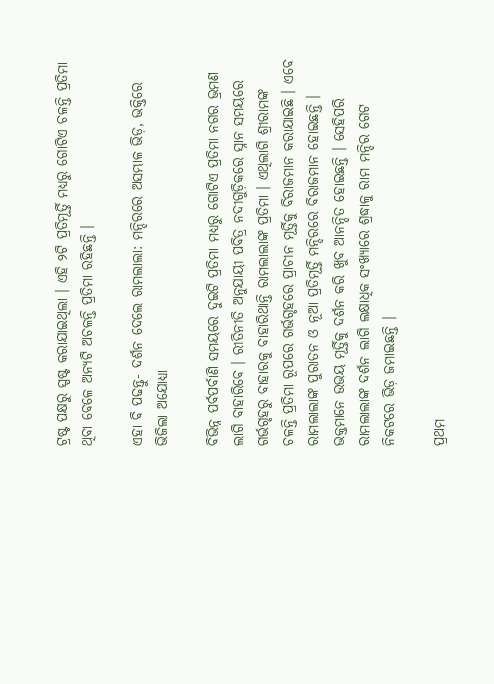ଟ୍ରଷ୍ଟ ପକ୍ଷରୁ ସ୍ପଷ୍ଟ କରାଯାଇଥିଲା । ଏହି ୨ଟି ପ୍ରତିମୂର୍ତ୍ତି ମଧ୍ୟରୁ ଗୋଟିଏ ଚଳନ୍ତି ପ୍ରତିମା ଥିବା ବେଳେ ଅନ୍ୟଟି ଅଚଳନ୍ତି ପ୍ରତିମା ରହିଛନ୍ତି ।

ଏହା ବି ପଢନ୍ତୁ- ଦର୍ଶନ ଦେଲେ ରାମଲାଲା: ମନ୍ଦିରରେ ଅସମ୍ଭାଳ ଭିଡ଼, ଭକ୍ତିରେ ଭିଜିଲା ଅଯୋଧ୍ୟା

ବିଭିନ୍ନ ପର୍ବପର୍ବାଣି ସମୟରେ ଦୁଇଟି ପ୍ରତିମା ମଧ୍ୟରୁ ଗୋଟିଏ ପ୍ରତିମା ନଗର ଭ୍ରମଣ ଲାଗି ବାହାରିବେ । ରୀତିନୀତି ଅନୁଯାୟୀ ପବିତ୍ର ନଦୀଗୁଡ଼ିକରେ ସ୍ନାନ ସମୟରେ ଗର୍ଭଗୃହରୁ ବାହାରକୁ ବାହାରିଥାନ୍ତି ରାମଲାଲାଙ୍କ ପ୍ରତିମା । ଏଥିଲାଗି ଶ୍ରୀରାମଙ୍କ ଚଳନ୍ତି ପ୍ରତିମା ରୂପରେ ଗର୍ଭଗୃହରେ ପ୍ରାଚୀନ ମୂର୍ତ୍ତିକୁ ବିରାଜମାନ କରାଯାଇଛି । ଏବେ ରାମଲାଲାଙ୍କ ପୁରାତନ ଓ ନୂଆ ପ୍ରତିମୂର୍ତ୍ତି ମନ୍ଦିରରେ ବିରାଜମାନ ହୋଇଛନ୍ତି । ଭକ୍ତମାନେ ଉଭୟ ମୂର୍ତ୍ତିକୁ ଦର୍ଶନ କରି ଖୁବ ଆନନ୍ଦିତ ହୋଇଛନ୍ତି । ସେହିପରି ରାମଲାଲାଙ୍କ ଦର୍ଶନ ଲାଗି ଲକ୍ଷାଧିକ ସଂଖ୍ୟାରେ ଶ୍ରଦ୍ଧାଳୁ ରାମ ମନ୍ଦିର ଗେଟ ନିକଟରେ ଭିଡ଼ ଜମାଇଛନ୍ତି ।

ପ୍ରଥମ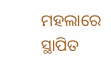ମହଲାରେ ସ୍ଥାପିତ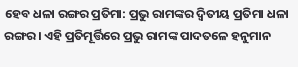ହେବ ଧଳା ରଙ୍ଗର ପ୍ରତିମା: ପ୍ରଭୁ ରାମଙ୍କର ଦ୍ବିତୀୟ ପ୍ରତିମା ଧଳା ରଙ୍ଗର । ଏହି ପ୍ରତିମୂର୍ତ୍ତିରେ ପ୍ରଭୁ ରାମଙ୍କ ପାଦତଳେ ହନୁମାନ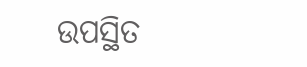ଉପସ୍ଥିତ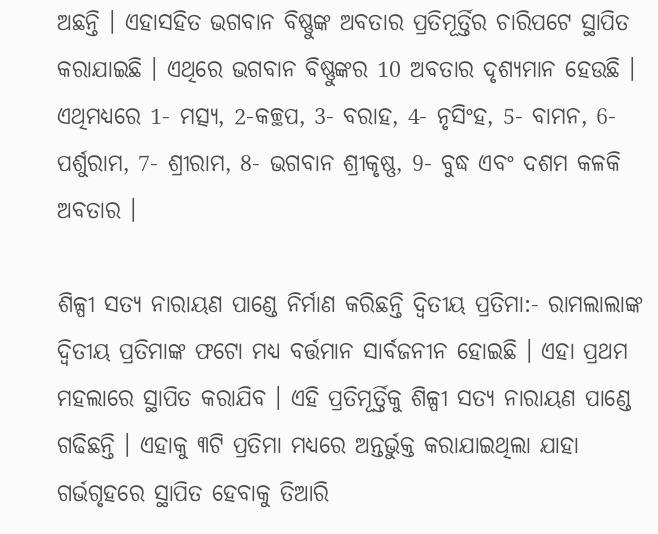ଅଛନ୍ତି । ଏହାସହିତ ଭଗବାନ ବିଷ୍ଣୁଙ୍କ ଅବତାର ପ୍ରତିମୂର୍ତ୍ତିର ଚାରିପଟେ ସ୍ଥାପିତ କରାଯାଇଛି । ଏଥିରେ ଭଗବାନ ବିଷ୍ଣୁଙ୍କର 10 ଅବତାର ଦୃଶ୍ୟମାନ ହେଉଛି । ଏଥିମଧ୍ୟରେ 1- ମତ୍ସ୍ୟ, 2-କଚ୍ଛପ, 3- ବରାହ, 4- ନୃସିଂହ, 5- ବାମନ, 6- ପର୍ଶୁରାମ, 7- ଶ୍ରୀରାମ, 8- ଭଗବାନ ଶ୍ରୀକୃଷ୍ଣ, 9- ବୁଦ୍ଧ ଏବଂ ଦଶମ କଳକି ଅବତାର ।

ଶିଳ୍ପୀ ସତ୍ୟ ନାରାୟଣ ପାଣ୍ଡେ ନିର୍ମାଣ କରିଛନ୍ତି ଦ୍ବିତୀୟ ପ୍ରତିମା:- ରାମଲାଲାଙ୍କ ଦ୍ବିତୀୟ ପ୍ରତିମାଙ୍କ ଫଟୋ ମଧ୍ୟ ବର୍ତ୍ତମାନ ସାର୍ବଜନୀନ ହୋଇଛି । ଏହା ପ୍ରଥମ ମହଲାରେ ସ୍ଥାପିତ କରାଯିବ । ଏହି ପ୍ରତିମୂର୍ତ୍ତିକୁ ଶିଳ୍ପୀ ସତ୍ୟ ନାରାୟଣ ପାଣ୍ଡେ ଗଢିଛନ୍ତି । ଏହାକୁ ୩ଟି ପ୍ରତିମା ମଧ୍ୟରେ ଅନ୍ତର୍ଭୁକ୍ତ କରାଯାଇଥିଲା ଯାହା ଗର୍ଭଗୃହରେ ସ୍ଥାପିତ ହେବାକୁ ତିଆରି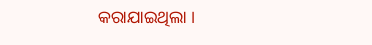କରାଯାଇଥିଲା ।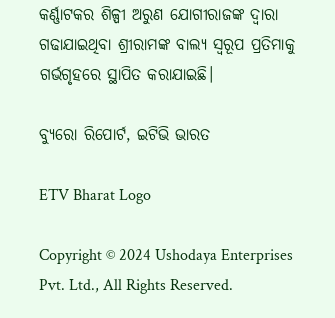କର୍ଣ୍ଣାଟକର ଶିଳ୍ପୀ ଅରୁଣ ଯୋଗୀରାଜଙ୍କ ଦ୍ବାରା ଗଢାଯାଇଥିବା ଶ୍ରୀରାମଙ୍କ ବାଲ୍ୟ ସ୍ବରୂପ ପ୍ରତିମାକୁ ଗର୍ଭଗୃହରେ ସ୍ଥାପିତ କରାଯାଇଛି।

ବ୍ୟୁରୋ ରିପୋର୍ଟ, ଇଟିଭି ଭାରତ

ETV Bharat Logo

Copyright © 2024 Ushodaya Enterprises Pvt. Ltd., All Rights Reserved.